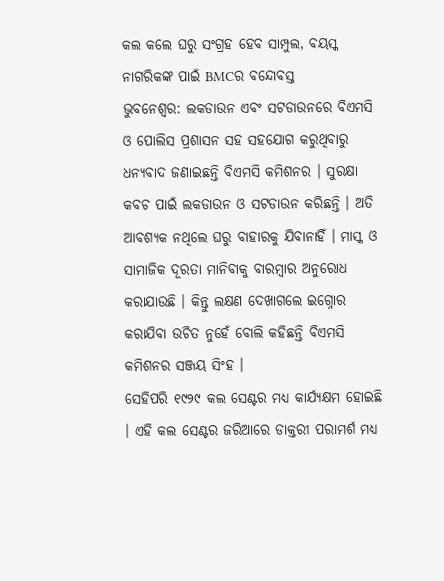କଲ କଲେ ଘରୁ ସଂଗ୍ରହ ହେବ ସାମ୍ପୁଲ, ବୟସ୍କ ନାଗରିକଙ୍କ ପାଇଁ BMCର ବନ୍ଦୋବସ୍ତ
ଭୁବନେଶ୍ବର: ଲକଡାଉନ ଏବଂ ସଟଡାଉନରେ ବିଏମସି ଓ ପୋଲିସ ପ୍ରଶାସନ ସହ ସହଯୋଗ କରୁଥିବାରୁ ଧନ୍ୟବାଦ ଜଣାଇଛନ୍ତି ବିଏମସି କମିଶନର । ସୁରକ୍ଷା କବଚ ପାଇଁ ଲକଡାଉନ ଓ ସଟଡାଉନ କରିଛନ୍ତି । ଅତି ଆବଶ୍ୟକ ନଥିଲେ ଘରୁ ବାହାରକୁ ଯିବାନାହିଁ । ମାସ୍କ ଓ ସାମାଜିକ ଦୂରତା ମାନିବାକୁ ବାରମ୍ବାର ଅନୁରୋଧ କରାଯାଉଛି । କିନ୍ତୁ ଲକ୍ଷଣ ଦେଖାଗଲେ ଇଗ୍ନୋର କରାଯିବା ଉଚିତ ନୁହେଁ ବୋଲି କହିଛନ୍ତି ବିଏମସି କମିଶନର ସଞ୍ଜୟ ସିଂହ ।
ସେହିପରି ୧୯୨୯ କଲ ସେଣ୍ଟର ମଧ୍ୟ କାର୍ଯ୍ୟକ୍ଷମ ହୋଇଛି । ଏହି କଲ ସେଣ୍ଟର ଜରିଆରେ ଡାକ୍ତରୀ ପରାମର୍ଶ ମଧ୍ୟ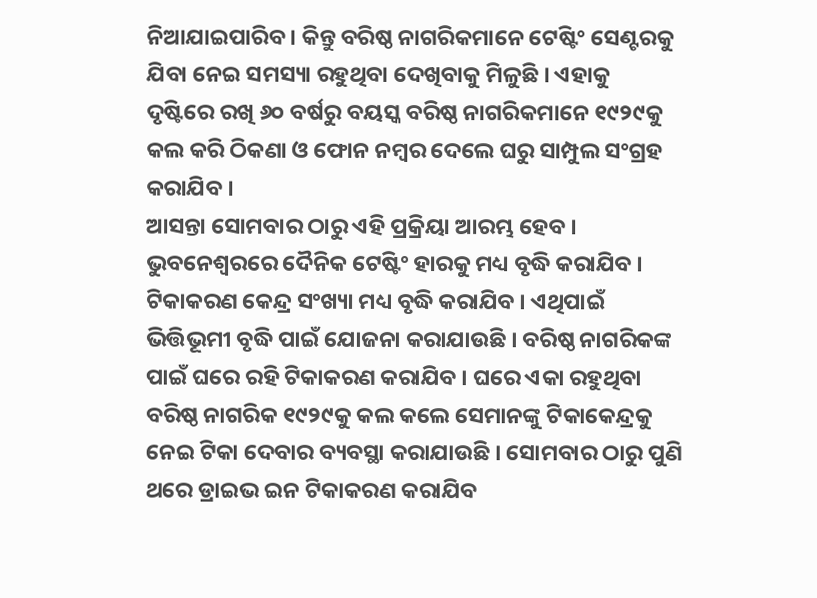ନିଆଯାଇପାରିବ । କିନ୍ତୁ ବରିଷ୍ଠ ନାଗରିକମାନେ ଟେଷ୍ଟିଂ ସେଣ୍ଟରକୁ ଯିବା ନେଇ ସମସ୍ୟା ରହୁଥିବା ଦେଖିବାକୁ ମିଳୁଛି । ଏହାକୁ ଦୃଷ୍ଟିରେ ରଖି ୬୦ ବର୍ଷରୁ ବୟସ୍କ ବରିଷ୍ଠ ନାଗରିକମାନେ ୧୯୨୯କୁ କଲ କରି ଠିକଣା ଓ ଫୋନ ନମ୍ବର ଦେଲେ ଘରୁ ସାମ୍ପୁଲ ସଂଗ୍ରହ କରାଯିବ ।
ଆସନ୍ତା ସୋମବାର ଠାରୁ ଏହି ପ୍ରକ୍ରିୟା ଆରମ୍ଭ ହେବ । ଭୁବନେଶ୍ବରରେ ଦୈନିକ ଟେଷ୍ଟିଂ ହାରକୁ ମଧ୍ୟ ବୃଦ୍ଧି କରାଯିବ । ଟିକାକରଣ କେନ୍ଦ୍ର ସଂଖ୍ୟା ମଧ୍ୟ ବୃଦ୍ଧି କରାଯିବ । ଏଥିପାଇଁ ଭିତ୍ତିଭୂମୀ ବୃଦ୍ଧି ପାଇଁ ଯୋଜନା କରାଯାଉଛି । ବରିଷ୍ଠ ନାଗରିକଙ୍କ ପାଇଁ ଘରେ ରହି ଟିକାକରଣ କରାଯିବ । ଘରେ ଏକା ରହୁଥିବା ବରିଷ୍ଠ ନାଗରିକ ୧୯୨୯କୁ କଲ କଲେ ସେମାନଙ୍କୁ ଟିକାକେନ୍ଦ୍ରକୁ ନେଇ ଟିକା ଦେବାର ବ୍ୟବସ୍ଥା କରାଯାଉଛି । ସୋମବାର ଠାରୁ ପୁଣି ଥରେ ଡ୍ରାଇଭ ଇନ ଟିକାକରଣ କରାଯିବ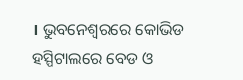। ଭୁବନେଶ୍ବରରେ କୋଭିଡ ହସ୍ପିଟାଲରେ ବେଡ ଓ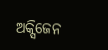ଅକ୍ସିଜେନ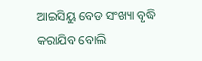ଆଇସିୟୁ ବେଡ ସଂଖ୍ୟା ବୃଦ୍ଧି କରାଯିବ ବୋଲି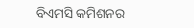ବିଏମସି କମିଶନର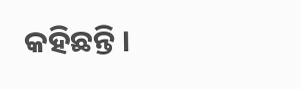କହିଛନ୍ତି ।